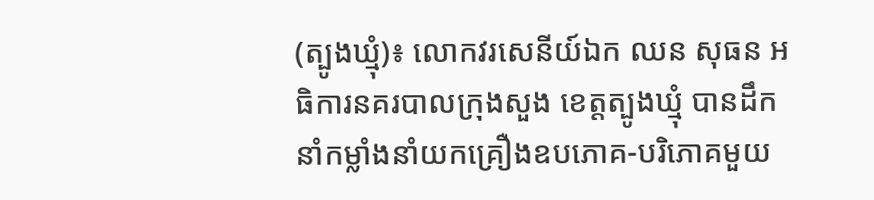(ត្បូងឃ្មុំ)៖ លោកវរសេនីយ៍ឯក ឈន សុធន អធិការនគរបាលក្រុងសួង ខេត្តត្បូងឃ្មុំ បានដឹកនាំកម្លាំងនាំយកគ្រឿងឧបភោគ-បរិភោគមួយ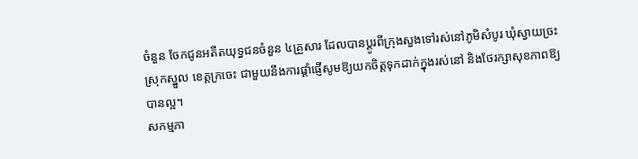ចំនួន ចែកជូនអតីតយុទ្ធជនចំនួន ៤គ្រួសារ ដែលបានប្ដូរពីក្រុងសួងទៅរស់នៅភូមិសំបូរ ឃុំស្វាយច្រះ ស្រុកស្នួល ខេត្តក្រចេះ ជាមួយនឹងការផ្ដាំផ្ញើសូមឱ្យយកចិត្តទុកដាក់ក្នុងរស់នៅ និងថែរក្សាសុខភាពឱ្យបានល្អ។
សកម្មភា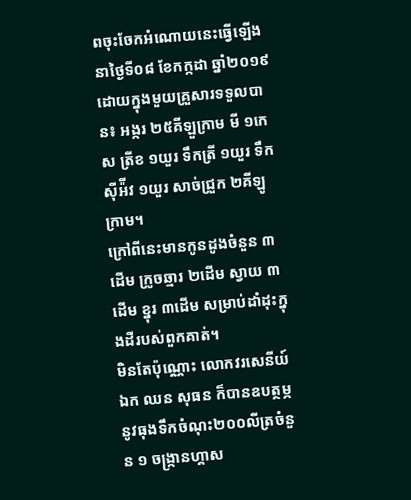ពចុះចែកអំណោយនេះធ្វើឡើងនាថ្ងៃទី០៨ ខែកក្កដា ឆ្នាំ២០១៩ ដោយក្នុងមួយគ្រួសារទទួលបាន៖ អង្ករ ២៥គីឡួក្រាម មី ១កេស ត្រីខ ១យួរ ទឹកត្រី ១យួរ ទឹកស៊ីអ៉ីវ ១យួរ សាច់ជ្រួក ២គីឡូក្រាម។
ក្រៅពីនេះមានកូនដូងចំនួន ៣ដើម ក្រូចឆ្មារ ២ដើម ស្វាយ ៣ដើម ខ្នុរ ៣ដើម សម្រាប់ដាំដុះក្នុងដីរបស់ពួកគាត់។
មិនតែប៉ុណ្ណោះ លោកវរសេនីយ៍ឯក ឈន សុធន ក៏បានឧបត្ថម្ភនូវធុងទឹកចំណុះ២០០លីត្រចំនួន ១ ចង្រ្កានហ្គាស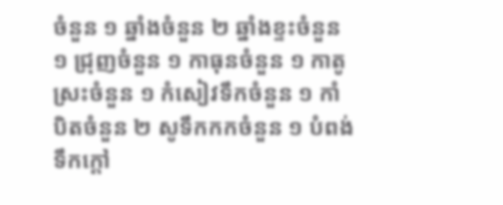ចំនួន ១ ឆ្នាំងចំនួន ២ ឆ្នាំងខ្ទះចំនួន ១ ជ្រុញចំនួន ១ កាធុនចំនួន ១ កាតូស្រះចំនួន ១ កំសៀវទឹកចំនួន ១ កាំបិតចំនួន ២ សូទឹកកកចំនួន ១ បំពង់ទឹកក្តៅ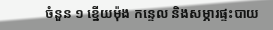ចំនួន ១ ខ្នើយម៉ុង កន្ទេល និងសម្ភារផ្ទះបាយ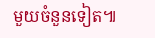មួយចំនួនទៀត៕